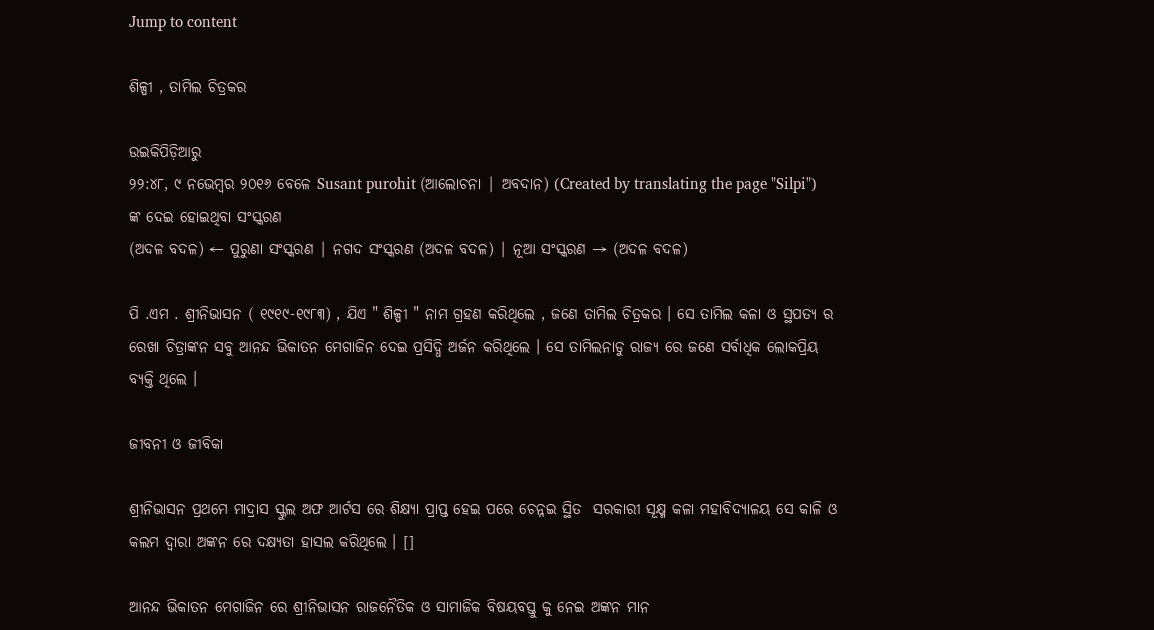Jump to content

ଶିଳ୍ପୀ , ତାମିଲ ଚିତ୍ରକର

ଉଇକିପିଡ଼ିଆ‌ରୁ
୨୨:୪୮, ୯ ନଭେମ୍ବର ୨୦୧୬ ବେଳେ Susant purohit (ଆଲୋଚନା | ଅବଦାନ) (Created by translating the page "Silpi") ଙ୍କ ଦେଇ ହୋଇଥିବା ସଂସ୍କରଣ
(ଅଦଳ ବଦଳ) ← ପୁରୁଣା ସଂସ୍କରଣ | ନଗଦ ସଂସ୍କରଣ (ଅଦଳ ବଦଳ) | ନୂଆ ସଂସ୍କରଣ → (ଅଦଳ ବଦଳ)

ପି .ଏମ . ଶ୍ରୀନିଭାସନ ( ୧୯୧୯-୧୯୮୩) , ଯିଏ " ଶିଳ୍ପୀ " ନାମ ଗ୍ରହଣ କରିଥିଲେ , ଜଣେ ତାମିଲ ଚିତ୍ରକର । ସେ ତାମିଲ କଳା ଓ ସ୍ଥପତ୍ୟ ର ରେଖା ଚିତ୍ରାଙ୍କନ ସବୁ ଆନନ୍ଦ ଭିକାତନ ମେଗାଜିନ ଦେଇ ପ୍ରସିଦ୍ଧି ଅର୍ଜନ କରିଥିଲେ । ସେ ତାମିଲନାଡୁ ରାଜ୍ୟ ରେ ଜଣେ ସର୍ବାଧିକ ଲୋକପ୍ରିୟ ବ୍ୟକ୍ତି ଥିଲେ ।

ଜୀବନୀ ଓ ଜୀବିକା

ଶ୍ରୀନିଭାସନ ପ୍ରଥମେ ମାଦ୍ରାସ ସ୍କୁଲ ଅଫ ଆର୍ଟସ ରେ ଶିକ୍ଷ୍ୟା ପ୍ରାପ୍ତ ହେଇ ପରେ ଚେନ୍ନଇ ସ୍ଥିତ  ସରକାରୀ ସୂକ୍ଷ୍ମ କଳା ମହାବିଦ୍ୟାଳୟ ସେ କାଳି ଓ କଲମ ଦ୍ଵାରା ଅଙ୍କନ ରେ ଦକ୍ଷ୍ୟତା ହାସଲ କରିଥିଲେ । []

ଆନନ୍ଦ ଭିକାତନ ମେଗାଜିନ ରେ ଶ୍ରୀନିଭାସନ ରାଜନୈତିକ ଓ ସାମାଜିକ ବିଷୟବସ୍ତୁ କୁ ନେଇ ଅଙ୍କନ ମାନ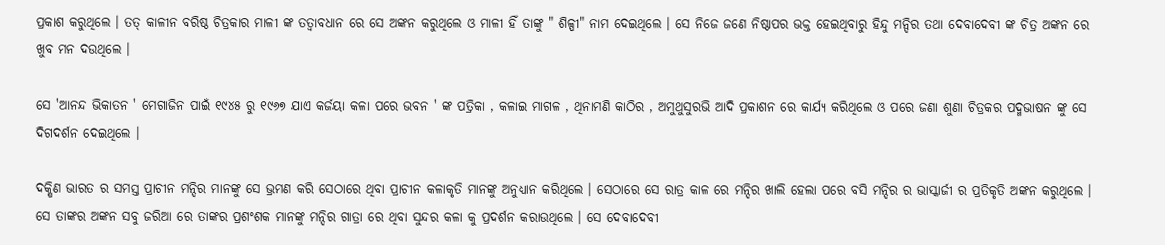ପ୍ରକାଶ କରୁଥିଲେ । ତତ୍ କାଳୀନ ବରିଷ୍ଠ ଚିତ୍ରକାର ମାଳୀ ଙ୍କ ତତ୍ବାବଧାନ ରେ ସେ ଅଙ୍କନ କରୁଥିଲେ ଓ ମାଳୀ ହିଁ ତାଙ୍କୁ " ଶିଳ୍ପୀ" ନାମ ଦେଇଥିଲେ । ସେ ନିଜେ ଜଣେ ନିଷ୍ଠାପର ଭକ୍ତ ହେଇଥିବାରୁ ହିନ୍ଦୁ ମନ୍ଦିର ତଥା ଦେବାଦେବୀ ଙ୍କ ଚିତ୍ର ଅଙ୍କନ ରେ ଖୁବ ମନ ଦଉଥିଲେ ।

ସେ 'ଆନନ୍ଦ ଭିକାତନ ' ମେଗାଜିନ ପାଇଁ ୧୯୪୫ ରୁ ୧୯୬୭ ଯାଏ କର୍ଜୟା କଳା ପରେ ଭବନ ' ଙ୍କ ପତ୍ରିକା , କଳାଇ ମାଗଳ , ଥିନାମଣି କାଠିର , ଅମୁଥୁସୁରଭି ଆଦି ପ୍ରକାଶନ ରେ କାର୍ଯ୍ୟ କରିଥିଲେ ଓ ପରେ ଜଣା ଶୁଣା ଚିତ୍ରକର ପଦ୍ମଭାଷନ ଙ୍କୁ ସେ ଦିଗଦର୍ଶନ ଦେଇଥିଲେ ।

ଦକ୍ଷିଣ ଭାରତ ର ସମସ୍ତ ପ୍ରାଚୀନ ମନ୍ଦିର ମାନଙ୍କୁ ସେ ଭ୍ରମଣ କରି ସେଠାରେ ଥିବା ପ୍ରାଚୀନ କଳାକୃତି ମାନଙ୍କୁ ଅନୁଧ୍ୟାନ କରିଥିଲେ । ସେଠାରେ ସେ ରାତ୍ର କାଳ ରେ ମନ୍ଦିର ଖାଲି ହେଲା ପରେ ବସି ମନ୍ଦିର ର ଭାସ୍କାର୍ଜୀ ର ପ୍ରତିକୃତି ଅଙ୍କନ କରୁଥିଲେ । ସେ ତାଙ୍କର ଅଙ୍କନ ସବୁ ଜରିଆ ରେ ତାଙ୍କର ପ୍ରଶଂଶକ ମାନଙ୍କୁ ମନ୍ଦିର ଗାତ୍ରା ରେ ଥିବା ସୁନ୍ଦର କଳା କୁ ପ୍ରଦର୍ଶନ କରାଉଥିଲେ । ସେ ଦେବାଦେବୀ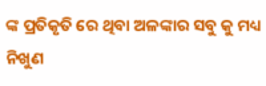ଙ୍କ ପ୍ରତିକୃତି ରେ ଥିବା ଅଳଙ୍କାର ସବୁ କୁ ମଧ୍ୟ ନିଖୁଣ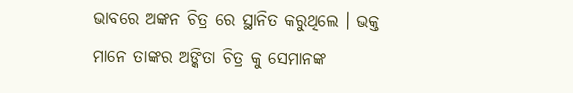ଭାବରେ ଅଙ୍କନ ଚିତ୍ର ରେ ସ୍ଥାନିତ କରୁଥିଲେ । ଭକ୍ତ ମାନେ ତାଙ୍କର ଅଙ୍କିତା ଚିତ୍ର କୁ ସେମାନଙ୍କ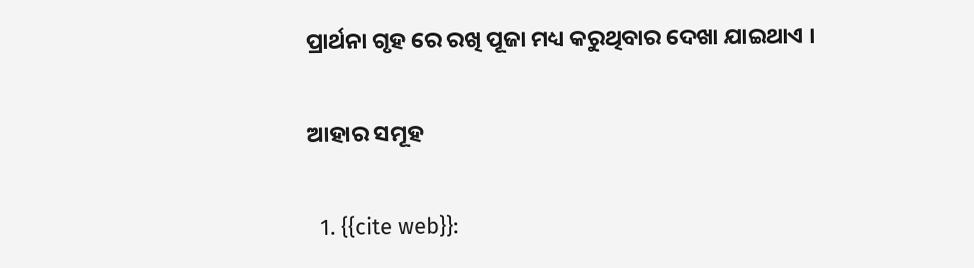ପ୍ରାର୍ଥନା ଗୃହ ରେ ରଖି ପୂଜା ମଧ୍ୟ କରୁଥିବାର ଦେଖା ଯାଇଥାଏ ।

ଆହାର ସମୂହ

  1. {{cite web}}: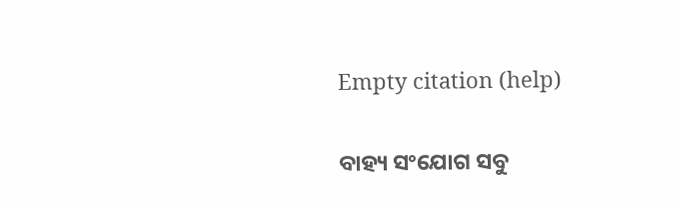Empty citation (help)

ବାହ୍ୟ ସଂଯୋଗ ସବୁ